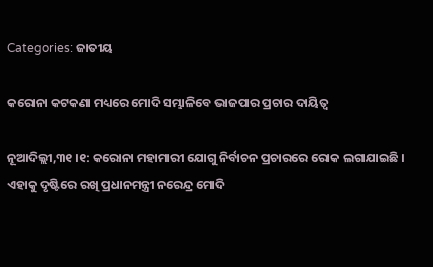Categories: ଜାତୀୟ

କରୋନା କଟକଣା ମଧ୍ୟରେ ମୋଦି ସମ୍ଭାଳିବେ ଭାଜପାର ପ୍ରଚାର ଦାୟିତ୍ୱ

ନୂଆଦିଲ୍ଲୀ,୩୧ ।୧: କରୋନା ମହାମାରୀ ଯୋଗୁ ନିର୍ବାଚନ ପ୍ରଚାରରେ ରୋକ ଲଗାଯାଇଛି । ଏହାକୁ ଦୃଷ୍ଟିରେ ରଖି ପ୍ରଧାନମନ୍ତ୍ରୀ ନରେନ୍ଦ୍ର ମୋଦି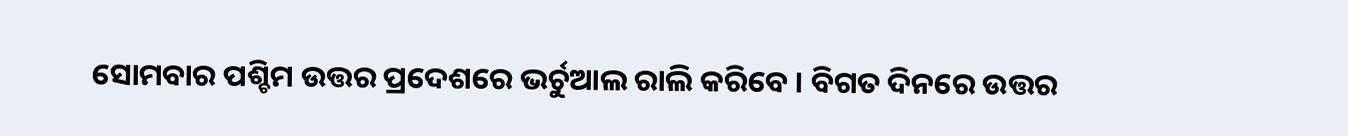ସୋମବାର ପଶ୍ଚିମ ଉତ୍ତର ପ୍ରଦେଶରେ ଭର୍ଚୁଆଲ ରାଲି କରିବେ । ବିଗତ ଦିନରେ ଉତ୍ତର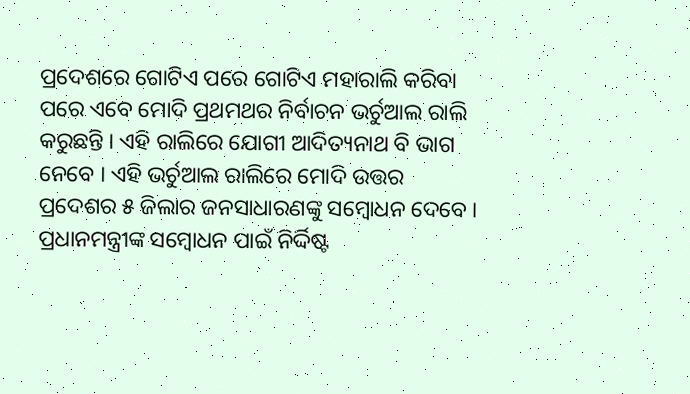ପ୍ରଦେଶରେ ଗୋଟିଏ ପରେ ଗୋଟିଏ ମହାରାଲି କରିବା ପରେ ଏବେ ମୋଦି ପ୍ରଥମଥର ନିର୍ବାଚନ ଭର୍ଚୁଆଲ ରାଲି କରୁଛନ୍ତି । ଏହି ରାଲିରେ ଯୋଗୀ ଆଦିତ୍ୟନାଥ ବି ଭାଗ ନେବେ । ଏହି ଭର୍ଚୁଆଲ ରାଲିରେ ମୋଦି ଉତ୍ତର ପ୍ରଦେଶର ୫ ଜିଲାର ଜନସାଧାରଣଙ୍କୁ ସମ୍ବୋଧନ ଦେବେ । ପ୍ରଧାନମନ୍ତ୍ରୀଙ୍କ ସମ୍ବୋଧନ ପାଇଁ ନିର୍ଦ୍ଦିଷ୍ଟ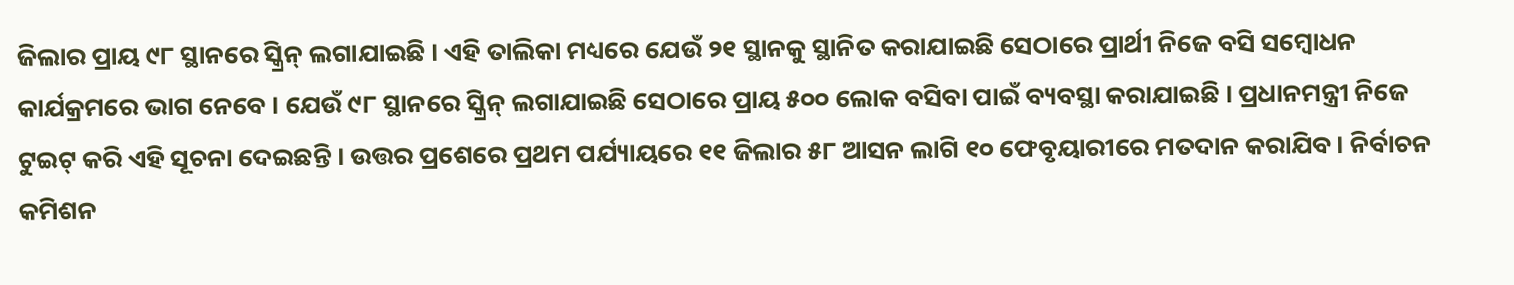ଜିଲାର ପ୍ରାୟ ୯୮ ସ୍ଥାନରେ ସ୍କ୍ରିନ୍ ଲଗାଯାଇଛି । ଏହି ତାଲିକା ମଧ୍ୟରେ ଯେଉଁ ୨୧ ସ୍ଥାନକୁ ସ୍ଥାନିତ କରାଯାଇଛି ସେଠାରେ ପ୍ରାର୍ଥୀ ନିଜେ ବସି ସମ୍ବୋଧନ କାର୍ଯକ୍ରମରେ ଭାଗ ନେବେ । ଯେଉଁ ୯୮ ସ୍ଥାନରେ ସ୍କ୍ରିନ୍ ଲଗାଯାଇଛି ସେଠାରେ ପ୍ରାୟ ୫୦୦ ଲୋକ ବସିବା ପାଇଁ ବ୍ୟବସ୍ଥା କରାଯାଇଛି । ପ୍ରଧାନମନ୍ତ୍ରୀ ନିଜେ ଟୁଇଟ୍ କରି ଏହି ସୂଚନା ଦେଇଛନ୍ତି । ଉତ୍ତର ପ୍ରଶେରେ ପ୍ରଥମ ପର୍ଯ୍ୟାୟରେ ୧୧ ଜିଲାର ୫୮ ଆସନ ଲାଗି ୧୦ ଫେବୃୟାରୀରେ ମତଦାନ କରାଯିବ । ନିର୍ବାଚନ କମିଶନ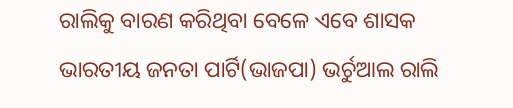ରାଲିକୁ ବାରଣ କରିଥିବା ବେଳେ ଏବେ ଶାସକ ଭାରତୀୟ ଜନତା ପାର୍ଟି(ଭାଜପା) ଭର୍ଚୁଆଲ ରାଲି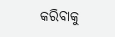କରିବାକୁ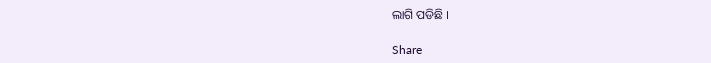ଲାଗି ପଡିଛି ।

Share